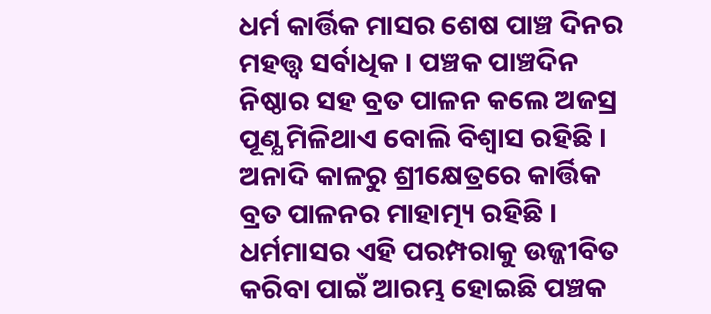ଧର୍ମ କାର୍ତ୍ତିକ ମାସର ଶେଷ ପାଞ୍ଚ ଦିନର ମହତ୍ତ୍ବ ସର୍ବାଧିକ । ପଞ୍ଚକ ପାଞ୍ଚଦିନ ନିଷ୍ଠାର ସହ ବ୍ରତ ପାଳନ କଲେ ଅଜସ୍ର ପୂଣ୍ଯ ମିଳିଥାଏ ବୋଲି ବିଶ୍ଵାସ ରହିଛି । ଅନାଦି କାଳରୁ ଶ୍ରୀକ୍ଷେତ୍ରରେ କାର୍ତ୍ତିକ ବ୍ରତ ପାଳନର ମାହାତ୍ମ୍ୟ ରହିଛି । ଧର୍ମମାସର ଏହି ପରମ୍ପରାକୁ ଉଜ୍ଜୀବିତ କରିବା ପାଇଁ ଆରମ୍ଭ ହୋଇଛି ପଞ୍ଚକ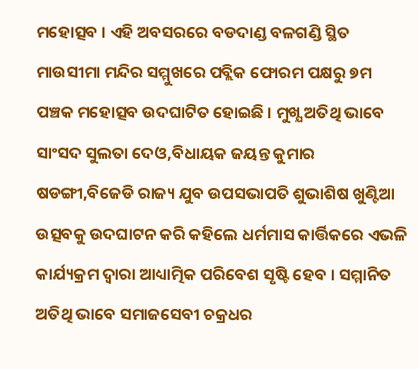ମହୋତ୍ସବ । ଏହି ଅବସରରେ ବଡଦାଣ୍ଡ ବଳଗଣ୍ଡି ସ୍ଥିତ ମାଉସୀମା ମନ୍ଦିର ସମ୍ମୁଖରେ ପବ୍ଲିକ ଫୋରମ ପକ୍ଷରୁ ୭ମ ପଞ୍ଚକ ମହୋତ୍ସବ ଉଦଘାଟିତ ହୋଇଛି । ମୁଖ୍ଯ ଅତିଥି ଭାବେ ସାଂସଦ ସୁଲତା ଦେଓ,ବିଧାୟକ ଜୟନ୍ତ କୁମାର ଷଡଙ୍ଗୀ,ବିଜେଡି ରାଜ୍ୟ ଯୁବ ଉପସଭାପତି ଶୁଭାଶିଷ ଖୁଣ୍ଟିଆ ଉତ୍ସବକୁ ଉଦଘାଟନ କରି କହିଲେ ଧର୍ମମାସ କାର୍ତ୍ତିକରେ ଏଭଳି କାର୍ଯ୍ୟକ୍ରମ ଦ୍ବାରା ଆଧ୍ୟାତ୍ମିକ ପରିବେଶ ସୃଷ୍ଟି ହେବ । ସମ୍ମାନିତ ଅତିଥି ଭାବେ ସମାଜସେବୀ ଚକ୍ରଧର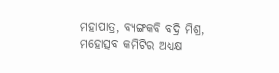ମହାପାତ୍ର, ବ୍ୟଙ୍ଗକବି ବଦ୍ରି ମିଶ୍ର, ମହୋତ୍ସବ କମିଟିର ଅଧ୍ୟକ୍ଷ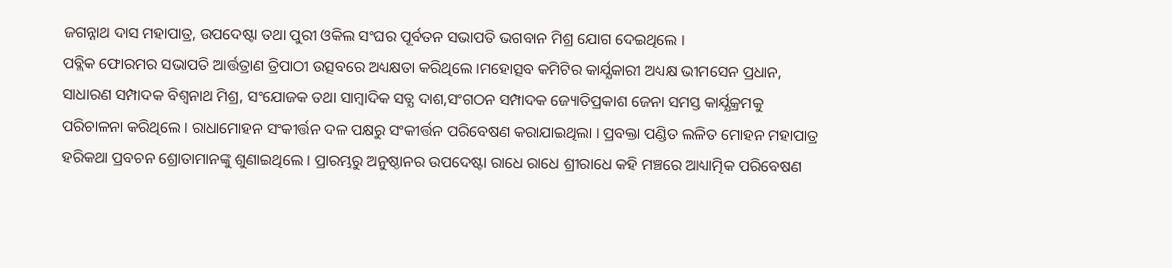ଜଗନ୍ନାଥ ଦାସ ମହାପାତ୍ର, ଉପଦେଷ୍ଟା ତଥା ପୁରୀ ଓକିଲ ସଂଘର ପୂର୍ବତନ ସଭାପତି ଭଗବାନ ମିଶ୍ର ଯୋଗ ଦେଇଥିଲେ ।
ପବ୍ଲିକ ଫୋରମର ସଭାପତି ଆର୍ତ୍ତତ୍ରାଣ ତ୍ରିପାଠୀ ଉତ୍ସବରେ ଅଧ୍ୟକ୍ଷତା କରିଥିଲେ ।ମହୋତ୍ସବ କମିଟିର କାର୍ଯ୍ଯକାରୀ ଅଧ୍ୟକ୍ଷ ଭୀମସେନ ପ୍ରଧାନ, ସାଧାରଣ ସମ୍ପାଦକ ବିଶ୍ୱନାଥ ମିଶ୍ର, ସଂଯୋଜକ ତଥା ସାମ୍ବାଦିକ ସତ୍ଯ ଦାଶ,ସଂଗଠନ ସମ୍ପାଦକ ଜ୍ୟୋତିପ୍ରକାଶ ଜେନା ସମସ୍ତ କାର୍ଯ୍ଯକ୍ରମକୁ ପରିଚାଳନା କରିଥିଲେ । ରାଧାମୋହନ ସଂକୀର୍ତ୍ତନ ଦଳ ପକ୍ଷରୁ ସଂକୀର୍ତ୍ତନ ପରିବେଷଣ କରାଯାଇଥିଲା । ପ୍ରବକ୍ତା ପଣ୍ଡିତ ଲଳିତ ମୋହନ ମହାପାତ୍ର ହରିକଥା ପ୍ରବଚନ ଶ୍ରୋତାମାନଙ୍କୁ ଶୁଣାଇଥିଲେ । ପ୍ରାରମ୍ଭରୁ ଅନୁଷ୍ଠାନର ଉପଦେଷ୍ଟା ରାଧେ ରାଧେ ଶ୍ରୀରାଧେ କହି ମଞ୍ଚରେ ଆଧ୍ୟାତ୍ମିକ ପରିବେଷଣ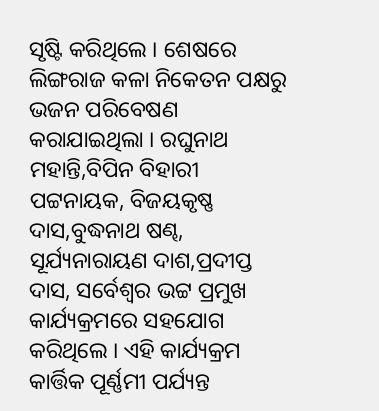ସୃଷ୍ଟି କରିଥିଲେ । ଶେଷରେ ଲିଙ୍ଗରାଜ କଳା ନିକେତନ ପକ୍ଷରୁ ଭଜନ ପରିବେଷଣ କରାଯାଇଥିଲା । ରଘୁନାଥ ମହାନ୍ତି,ବିପିନ ବିହାରୀ ପଟ୍ଟନାୟକ, ବିଜୟକୃଷ୍ଣ ଦାସ,ବୁଦ୍ଧନାଥ ଷଣ୍ଢ, ସୂର୍ଯ୍ୟନାରାୟଣ ଦାଶ,ପ୍ରଦୀପ୍ତ ଦାସ, ସର୍ବେଶ୍ଵର ଭଟ୍ଟ ପ୍ରମୁଖ କାର୍ଯ୍ୟକ୍ରମରେ ସହଯୋଗ କରିଥିଲେ । ଏହି କାର୍ଯ୍ୟକ୍ରମ କାର୍ତ୍ତିକ ପୂର୍ଣ୍ଣମୀ ପର୍ଯ୍ୟନ୍ତ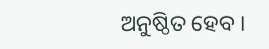ଅନୁଷ୍ଠିତ ହେବ ।